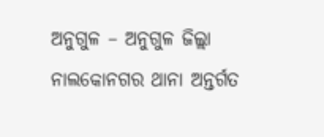ଅନୁଗୁଳ – ଅନୁଗୁଳ ଜିଲ୍ଲା ନାଲକୋନଗର ଥାନା ଅନ୍ତର୍ଗତ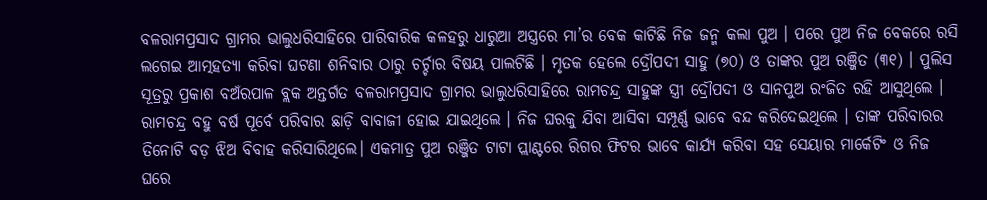ବଳରାମପ୍ରସାଦ ଗ୍ରାମର ଭାଲୁଧରିସାହିରେ ପାରିବାରିକ କଳହରୁ ଧାରୁଆ ଅସ୍ତ୍ରରେ ମା’ର ବେକ କାଟିଛି ନିଜ ଜନ୍ମ କଲା ପୁଅ । ପରେ ପୁଅ ନିଜ ବେକରେ ରସି ଲଗେଇ ଆତ୍ମହତ୍ୟା କରିବା ଘଟଣା ଶନିବାର ଠାରୁ ଚର୍ଚ୍ଚାର ବିଷୟ ପାଲଟିଛି । ମୃତକ ହେଲେ ଦ୍ରୌପଦୀ ସାହୁ (୭୦) ଓ ତାଙ୍କର ପୁଅ ରଞ୍ଜିତ (୩୧) । ପୁଲିସ ସୂତ୍ରରୁ ପ୍ରକାଶ ବଅଁରପାଳ ବ୍ଲକ ଅନ୍ତର୍ଗତ ବଳରାମପ୍ରସାଦ ଗ୍ରାମର ଭାଲୁଧରିସାହିରେ ରାମଚନ୍ଦ୍ର ସାହୁଙ୍କ ସ୍ତ୍ରୀ ଦ୍ରୌପଦୀ ଓ ସାନପୁଅ ରଂଜିତ ରହି ଆସୁଥିଲେ । ରାମଚନ୍ଦ୍ର ବହୁ ବର୍ଷ ପୂର୍ବେ ପରିବାର ଛାଡ଼ି ବାବାଜୀ ହୋଇ ଯାଇଥିଲେ । ନିଜ ଘରକୁ ଯିବା ଆସିବା ସମ୍ପୂର୍ଣ୍ଣ ଭାବେ ବନ୍ଦ କରିଦେଇଥିଲେ । ତାଙ୍କ ପରିବାରର ତିନୋଟି ବଡ଼ ଝିଅ ବିବାହ କରିସାରିଥିଲେ। ଏକମାତ୍ର ପୁଅ ରଞ୍ଜିତ ଟାଟା ପ୍ଲାଣ୍ଟରେ ରିଗର ଫିଟର ଭାବେ କାର୍ଯ୍ୟ କରିବା ସହ ସେୟାର ମାର୍କେଟିଂ ଓ ନିଜ ଘରେ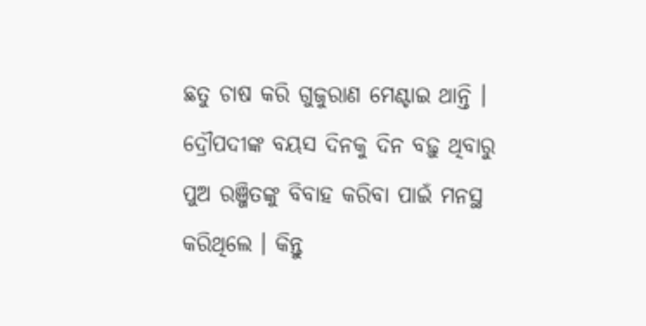ଛତୁ ଚାଷ କରି ଗୁଜୁରାଣ ମେଣ୍ଟାଇ ଥାନ୍ତି । ଦ୍ରୌପଦୀଙ୍କ ବୟସ ଦିନକୁ ଦିନ ବଢ଼ୁ ଥିବାରୁ ପୁଅ ରଞ୍ଜିତଙ୍କୁ ବିବାହ କରିବା ପାଇଁ ମନସ୍ଥ କରିଥିଲେ । କିନ୍ତୁ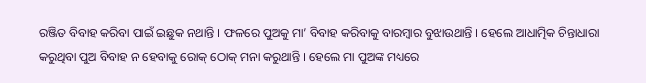ରଞ୍ଜିତ ବିବାହ କରିବା ପାଇଁ ଇଛୁକ ନଥାନ୍ତି । ଫଳରେ ପୁଅକୁ ମା’ ବିବାହ କରିବାକୁ ବାରମ୍ବାର ବୁଝାଉଥାନ୍ତି । ହେଲେ ଆଧାତ୍ମିକ ଚିନ୍ତାଧାରା କରୁଥିବା ପୁଅ ବିବାହ ନ ହେବାକୁ ରୋକ୍ ଠୋକ୍ ମନା କରୁଥାନ୍ତି । ହେଲେ ମା ପୁଅଙ୍କ ମଧ୍ୟରେ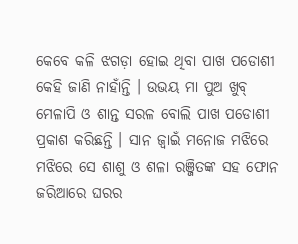କେବେ କଳି ଝଗଡ଼ା ହୋଇ ଥିବା ପାଖ ପଡୋଶୀ କେହି ଜାଣି ନାହାଁନ୍ତି । ଉଭୟ ମା ପୁଅ ଖୁବ୍ ମେଳାପି ଓ ଶାନ୍ତ ସରଳ ବୋଲି ପାଖ ପଡୋଶୀ ପ୍ରକାଶ କରିଛନ୍ତି । ସାନ ଜ୍ବାଇଁ ମନୋଜ ମଝିରେ ମଝିରେ ସେ ଶାଶୁ ଓ ଶଳା ରଞ୍ଜିତଙ୍କ ସହ ଫୋନ ଜରିଆରେ ଘରର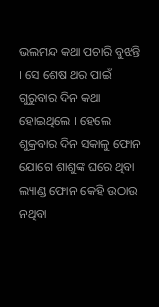ଭଲମନ୍ଦ କଥା ପଚାରି ବୁଝନ୍ତି । ସେ ଶେଷ ଥର ପାଇଁ ଗୁରୁବାର ଦିନ କଥା ହୋଇଥିଲେ । ହେଲେ ଶୁକ୍ରବାର ଦିନ ସକାଳୁ ଫୋନ ଯୋଗେ ଶାଶୁଙ୍କ ଘରେ ଥିବା ଲ୍ୟାଣ୍ଡ ଫୋନ କେହି ଉଠାଉ ନଥିବା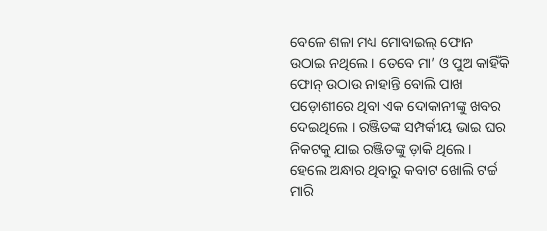ବେଳେ ଶଳା ମଧ୍ୟ ମୋବାଇଲ୍ ଫୋନ ଉଠାଇ ନଥିଲେ । ତେବେ ମା’ ଓ ପୁଅ କାହିଁକି ଫୋନ୍ ଉଠାଉ ନାହାନ୍ତି ବୋଲି ପାଖ ପଡ଼ୋଶୀରେ ଥିବା ଏକ ଦୋକାନୀଙ୍କୁ ଖବର ଦେଇଥିଲେ । ରଞ୍ଜିତଙ୍କ ସମ୍ପର୍କୀୟ ଭାଇ ଘର ନିକଟକୁ ଯାଇ ରଞ୍ଜିତଙ୍କୁ ଡ଼ାକି ଥିଲେ । ହେଲେ ଅନ୍ଧାର ଥିବାରୁ କବାଟ ଖୋଲି ଟର୍ଚ୍ଚ ମାରି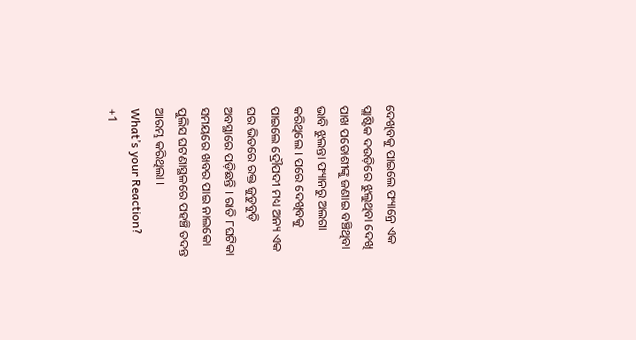ଦେଖିବକୁ ପାଇଲେ ଫ୍ୟାନ୍ରେ ଏକ ପ୍ଲାଷ୍ଟିକ ଦଉଡ଼ିରେ ଝୁଲୁଥିବା ଦେଖି ପାଖ ପଡୋଶୀଙ୍କୁ ଜଣାଇ ବଞ୍ଚିଥିବା ଭାବି ଝୁଲନ୍ତା ଫ୍ୟାନରୁ ଅଲଗା କରିଥିଲେ । ପରେ ଦେଖିବକୁ ପାଇଲେ ଦ୍ରୌପଦୀ ମଧ୍ୟ ଅନ୍ୟ ଏକ ଘର ଭିତରେ ରକ୍ତ ଜୁଡୁବୁଡ଼ି ଅବସ୍ଥାରେ ପଡ଼ିଛନ୍ତି । ରାତି ୮ଘଟିକା ସମୟରେ ଖବର ପାଇ ନାଲକୋ ପୁଲିସ ଘଟଣାସ୍ଥଳରେ ପହଞ୍ଚି ତଦନ୍ତ ଆରମ୍ଭ କରିଥିଲା ।
What’s your Reaction?
+1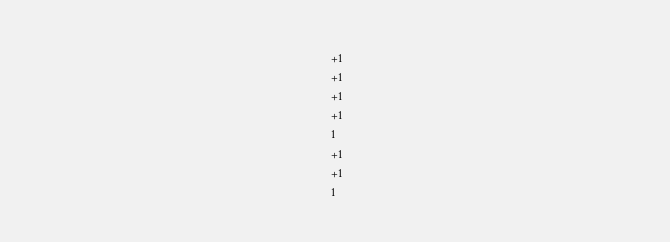+1
+1
+1
+1
1
+1
+1
1